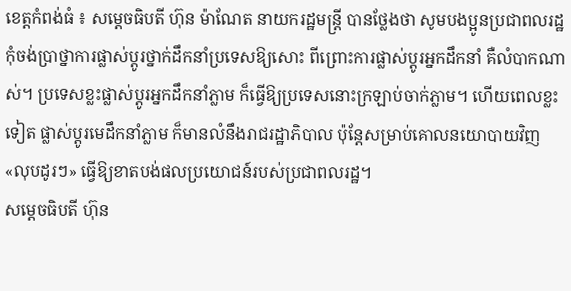ខេត្តកំពង់ធំ ៖ សម្តេចធិបតី ហ៊ុន ម៉ាណែត នាយករដ្ឋមន្ត្រី បានថ្លែងថា សូមបងប្អូនប្រជាពលរដ្ឋកុំចង់ប្រាថ្នាការផ្លាស់ប្តូរថ្នាក់ដឹកនាំប្រទេសឱ្យសោះ ពីព្រោះការផ្លាស់ប្តូរអ្នកដឹកនាំ គឺលំបាកណាស់។ ប្រទេសខ្លះផ្លាស់ប្តូរអ្នកដឹកនាំភ្លាម ក៏ធ្វើឱ្យប្រទេសនោះក្រឡាប់ចាក់ភ្លាម។ ហើយពេលខ្លះទៀត ផ្លាស់ប្តូរមេដឹកនាំភ្លាម ក៏មានលំនឹងរាជរដ្ឋាភិបាល ប៉ុន្តែសម្រាប់គោលនយោបាយវិញ «លុបដូរៗ» ធ្វើឱ្យខាតបង់ផលប្រយោជន៍របស់ប្រជាពលរដ្ឋ។
សម្តេចធិបតី ហ៊ុន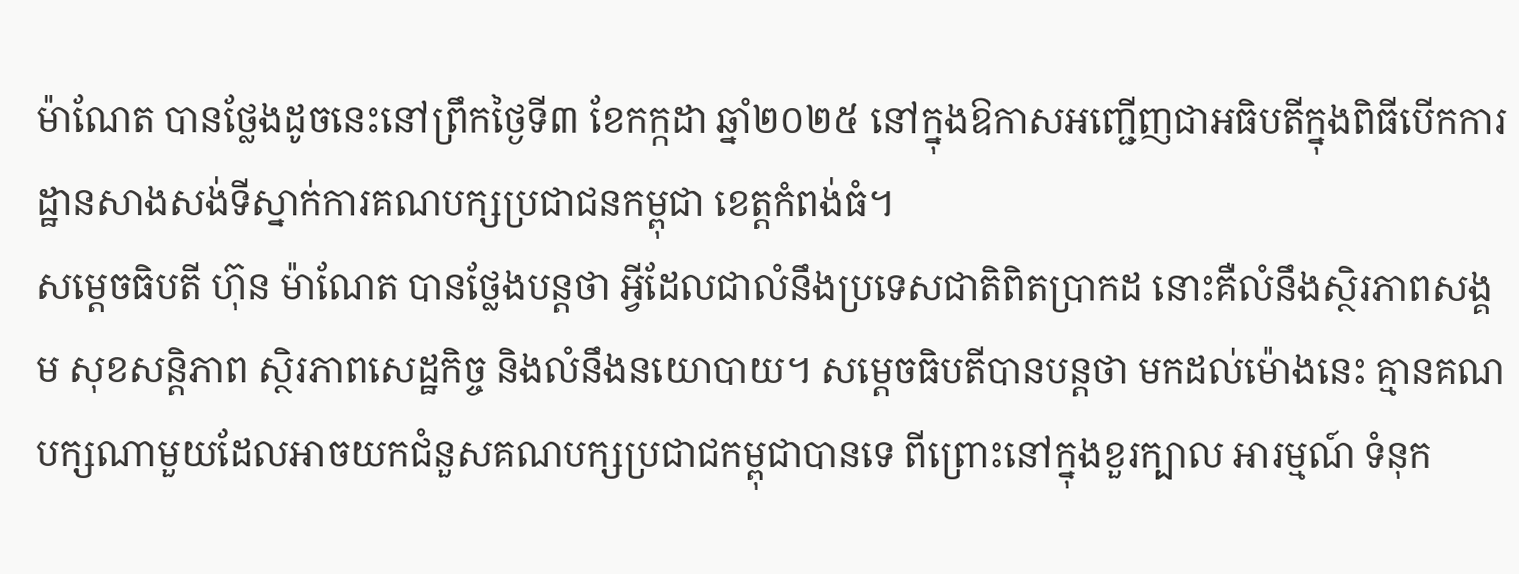ម៉ាណែត បានថ្លែងដូចនេះនៅព្រឹកថ្ងៃទី៣ ខែកក្កដា ឆ្នាំ២០២៥ នៅក្នុងឱកាសអញ្ជើញជាអធិបតីក្នុងពិធីបើកការដ្ឋានសាងសង់ទីស្នាក់ការគណបក្សប្រជាជនកម្ពុជា ខេត្តកំពង់ធំ។
សម្តេចធិបតី ហ៊ុន ម៉ាណែត បានថ្លែងបន្តថា អ្វីដែលជាលំនឹងប្រទេសជាតិពិតប្រាកដ នោះគឺលំនឹងស្ថិរភាពសង្គម សុខសន្តិភាព ស្ថិរភាពសេដ្ឋកិច្ច និងលំនឹងនយោបាយ។ សម្ដេចធិបតីបានបន្តថា មកដល់ម៉ោងនេះ គ្មានគណបក្សណាមួយដែលអាចយកជំនួសគណបក្សប្រជាជកម្ពុជាបានទេ ពីព្រោះនៅក្នុងខួរក្បាល អារម្មណ៍ ទំនុក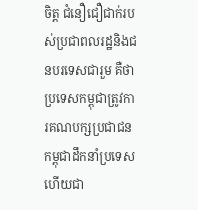ចិត្ត ជំនឿជឿជាក់របស់ប្រជាពលរដ្ឋនិងជនបរទេសជារួម គឺថាប្រទេសកម្ពុជាត្រូវការគណបក្សប្រជាជនកម្ពុជាដឹកនាំប្រទេស ហើយជា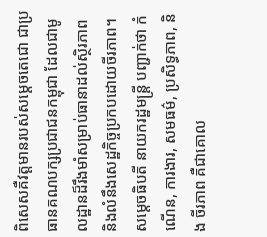ពិសេសគឺវត្តមានរបស់សម្តេចតេជោ ជាប្រធានគណបក្សប្រជាជនកម្ពុជា ដែលជាមូលដ្ឋានដ៏រឹងមាំសម្រាប់ធានាដល់ស្ថិរភាព និងលំនឹងសេដ្ឋកិច្ចប្រកបដោយចីរភាព។
សម្ដេចធិបតី នាយករដ្ឋមន្រ្ដី បញ្ជាក់ថា កំណើន, ការងារ, សមធម៌, ប្រសិទ្ធភាព, និង ចីរភាព គឺជាគោល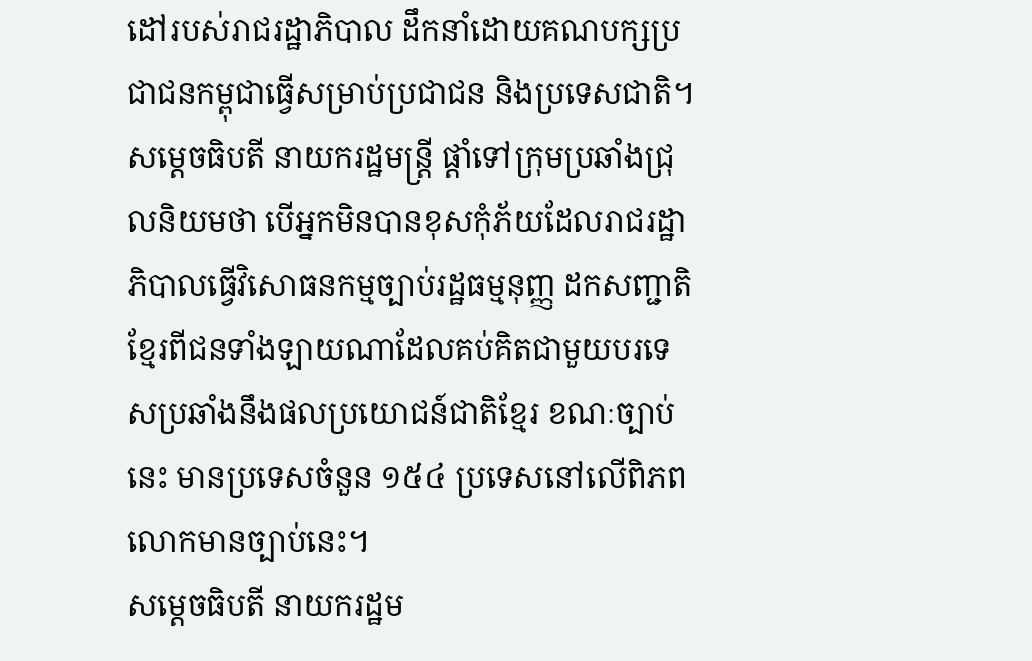ដៅរបស់រាជរដ្ឋាភិបាល ដឹកនាំដោយគណបក្សប្រជាជនកម្ពុជាធ្វើសម្រាប់ប្រជាជន និងប្រទេសជាតិ។
សម្ដេចធិបតី នាយករដ្ឋមន្រ្ដី ផ្ដាំទៅក្រុមប្រឆាំងជ្រុលនិយមថា បើអ្នកមិនបានខុសកុំភ័យដែលរាជរដ្ឋាភិបាលធ្វើវិសោធនកម្មច្បាប់រដ្ឋធម្មនុញ្ញ ដកសញ្ជាតិខ្មែរពីជនទាំងឡាយណាដែលគប់គិតជាមួយបរទេសប្រឆាំងនឹងផលប្រយោជន៍ជាតិខ្មែរ ខណៈច្បាប់នេះ មានប្រទេសចំនួន ១៥៤ ប្រទេសនៅលើពិភពលោកមានច្បាប់នេះ។
សម្ដេចធិបតី នាយករដ្ឋម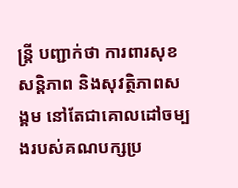ន្រ្ដី បញ្ជាក់ថា ការពារសុខសន្ដិភាព និងសុវត្ថិភាពសង្គម នៅតែជាគោលដៅចម្បងរបស់គណបក្សប្រ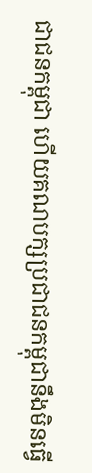ជាជនកម្ពុជា ហើយគណបក្សប្រជាជនកម្ពុជានឹងមិនធ្វើ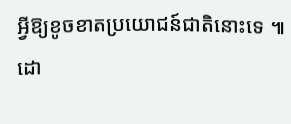អ្វីឱ្យខូចខាតប្រយោជន៍ជាតិនោះទេ ៕
ដោ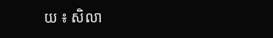យ ៖ សិលា